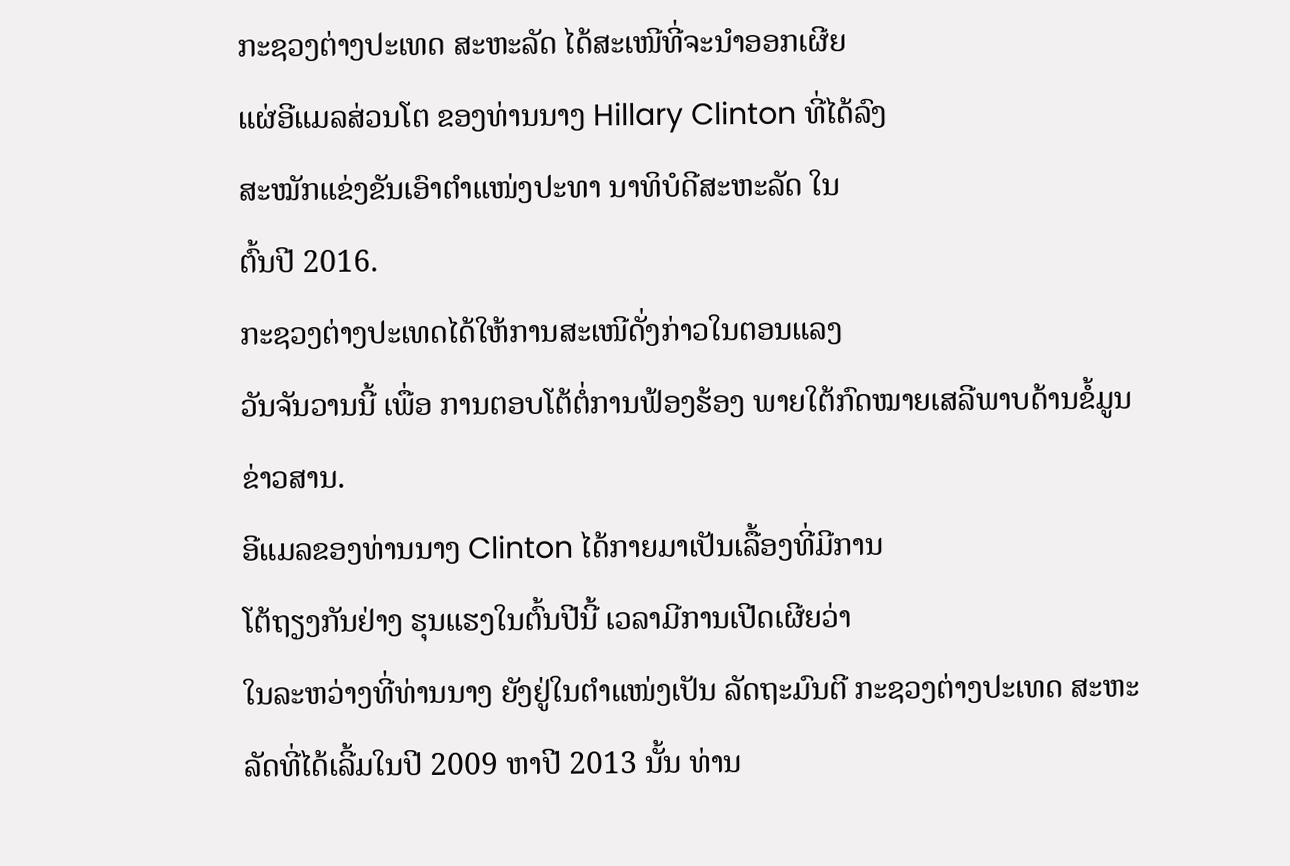ກະຊວງຕ່າງປະເທດ ສະຫະລັດ ໄດ້ສະເໜີທີ່ຈະນຳອອກເຜີຍ
ແຜ່ອີແມລສ່ວນໂຕ ຂອງທ່ານນາງ Hillary Clinton ທີ່ໄດ້ລົງ
ສະໝັກແຂ່ງຂັນເອົາຕຳແໜ່ງປະທາ ນາທິບໍດີສະຫະລັດ ໃນ
ຕົ້ນປີ 2016.
ກະຊວງຕ່າງປະເທດໄດ້ໃຫ້ການສະເໜີດັ່ງກ່າວໃນຕອນແລງ
ວັນຈັນວານນີ້ ເພື່ອ ການຕອບໂຕ້ຕໍ່ການຟ້ອງຮ້ອງ ພາຍໃຕ້ກົດໝາຍເສລີພາບດ້ານຂໍ້ມູນຂ່າວສານ.
ອີແມລຂອງທ່ານນາງ Clinton ໄດ້ກາຍມາເປັນເລື້ອງທີ່ມີການ
ໂຕ້ຖຽງກັນຢ່າງ ຮຸນແຮງໃນຕົ້ນປີນີ້ ເວລາມີການເປີດເຜີຍວ່າ
ໃນລະຫວ່າງທີ່ທ່ານນາງ ຍັງຢູ່ໃນຕຳແໜ່ງເປັນ ລັດຖະມົນຕີ ກະຊວງຕ່າງປະເທດ ສະຫະ
ລັດທີ່ໄດ້ເລີ້ມໃນປີ 2009 ຫາປີ 2013 ນັ້ນ ທ່ານ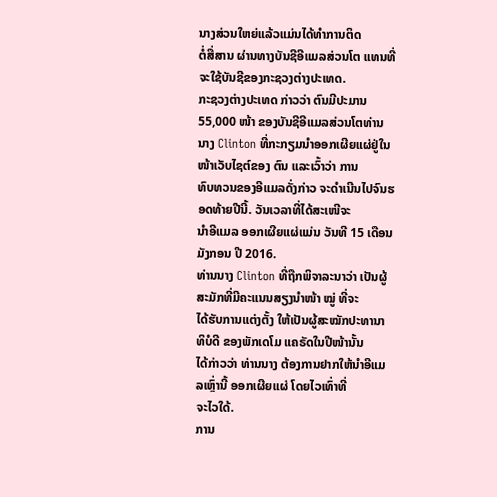ນາງສ່ວນໃຫຍ່ແລ້ວແມ່ນໄດ້ທຳການຕິດ
ຕໍ່ສື່ສານ ຜ່ານທາງບັນຊີອີແມລສ່ວນໂຕ ແທນທີ່ຈະໃຊ້ບັນຊີຂອງກະຊວງຕ່າງປະເທດ.
ກະຊວງຕ່າງປະເທດ ກ່າວວ່າ ຕົນມີປະມານ 55,000 ໜ້າ ຂອງບັນຊີອີແມລສ່ວນໂຕທ່ານ
ນາງ Clinton ທີ່ກະກຽມນຳອອກເຜີຍແຜ່ຢູ່ໃນໜ້າເວັບໄຊຕ໌ຂອງ ຕົນ ແລະເວົ້າວ່າ ການ
ທົບທວນຂອງອີແມລດັ່ງກ່າວ ຈະດຳເນີນໄປຈົນຮອດທ້າຍປີນີ້. ວັນເວລາທີ່ໄດ້ສະເໜີຈະ
ນຳອີແມລ ອອກເຜີຍແຜ່ແມ່ນ ວັນທີ 15 ເດືອນມັງກອນ ປີ 2016.
ທ່ານນາງ Clinton ທີ່ຖືກພິຈາລະນາວ່າ ເປັນຜູ້ສະມັກທີ່ມີຄະແນນສຽງນຳໜ້າ ໝູ່ ທີ່ຈະ
ໄດ້ຮັບການແຕ່ງຕັ້ງ ໃຫ້ເປັນຜູ້ສະໝັກປະທານາທິບໍດີ ຂອງພັກເດໂມ ແຄຣັດໃນປີໜ້ານັ້ນ
ໄດ້ກ່າວວ່າ ທ່ານນາງ ຕ້ອງການຢາກໃຫ້ນຳອີແມລເຫຼົ່ານີ້ ອອກເຜີຍແຜ່ ໂດຍໄວເທົ່າທີ່
ຈະໄວໃດ້.
ການ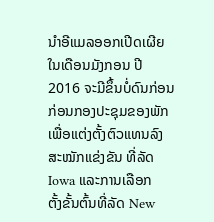ນຳອີແມລອອກເປີດເຜີຍໃນເດືອນມັງກອນ ປີ 2016 ຈະມີຂຶ້ນບໍ່ດົນກ່ອນ ກ່ອນກອງປະຊຸມຂອງພັກ ເພື່ອແຕ່ງຕັ້ງຕົວແທນລົງສະໝັກແຂ່ງຂັນ ທີ່ລັດ Iowa ແລະການເລືອກ
ຕັ້ງຂັ້ນຕົ້ນທີ່ລັດ New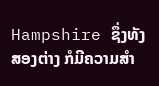Hampshire ຊຶ່ງທັງສອງຕ່າງ ກໍມີຄວາມສຳ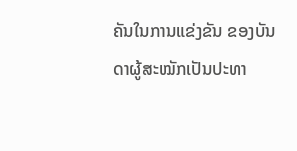ຄັນໃນການແຂ່ງຂັນ ຂອງບັນດາຜູ້ສະໝັກເປັນປະທາ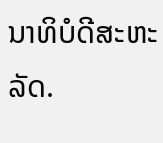ນາທິບໍດີສະຫະລັດ.